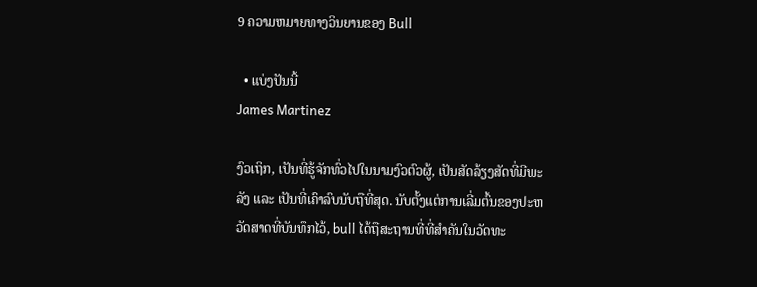9 ຄວາມຫມາຍທາງວິນຍານຂອງ Bull

  • ແບ່ງປັນນີ້
James Martinez

ງົວເຖິກ, ເປັນທີ່ຮູ້ຈັກທົ່ວໄປໃນນາມງົວຕົວຜູ້, ເປັນສັດລ້ຽງສັດທີ່ມີພະລັງ ແລະ ເປັນທີ່ເຄົາລົບນັບຖືທີ່ສຸດ. ນັບຕັ້ງແຕ່ການເລີ່ມຕົ້ນຂອງປະຫວັດສາດທີ່ບັນທຶກໄວ້, bull ໄດ້ຖືສະຖານທີ່ທີ່ສໍາຄັນໃນວັດທະ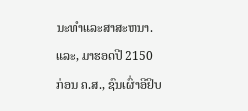ນະທໍາແລະສາສະຫນາ. ແລະ, ມາຮອດປີ 2150 ກ່ອນ ຄ.ສ., ຊົນເຜົ່າອີຢິບ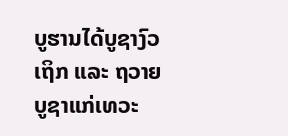ບູຮານໄດ້ບູຊາງົວເຖິກ ແລະ ຖວາຍບູຊາແກ່ເທວະ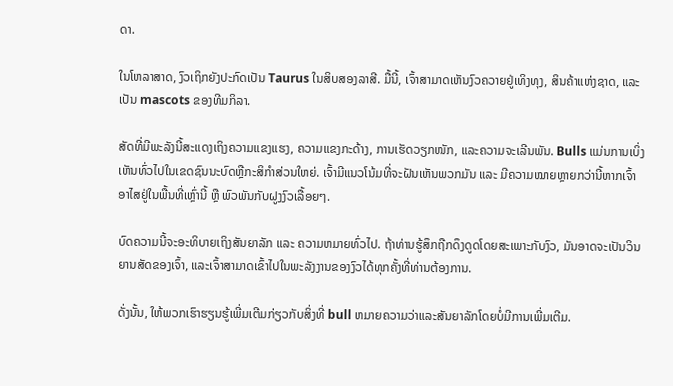ດາ.

ໃນໂຫລາສາດ, ງົວເຖິກຍັງປະກົດເປັນ Taurus ໃນສິບສອງລາສີ. ມື້ນີ້, ເຈົ້າສາມາດເຫັນງົວຄວາຍຢູ່ເທິງທຸງ, ສິນຄ້າແຫ່ງຊາດ, ແລະເປັນ mascots ຂອງທີມກິລາ.

ສັດທີ່ມີພະລັງນີ້ສະແດງເຖິງຄວາມແຂງແຮງ, ຄວາມແຂງກະດ້າງ, ການເຮັດວຽກໜັກ, ແລະຄວາມຈະເລີນພັນ. Bulls ແມ່ນການເບິ່ງເຫັນທົ່ວໄປໃນເຂດຊົນນະບົດຫຼືກະສິກໍາສ່ວນໃຫຍ່. ເຈົ້າມີແນວໂນ້ມທີ່ຈະຝັນເຫັນພວກມັນ ແລະ ມີຄວາມໝາຍຫຼາຍກວ່ານີ້ຫາກເຈົ້າອາໄສຢູ່ໃນພື້ນທີ່ເຫຼົ່ານີ້ ຫຼື ພົວພັນກັບຝູງງົວເລື້ອຍໆ.

ບົດຄວາມນີ້ຈະອະທິບາຍເຖິງສັນຍາລັກ ແລະ ຄວາມຫມາຍທົ່ວໄປ. ຖ້າທ່ານຮູ້ສຶກຖືກດຶງດູດໂດຍສະເພາະກັບງົວ, ມັນອາດຈະເປັນວິນຍານສັດຂອງເຈົ້າ, ແລະເຈົ້າສາມາດເຂົ້າໄປໃນພະລັງງານຂອງງົວໄດ້ທຸກຄັ້ງທີ່ທ່ານຕ້ອງການ.

ດັ່ງນັ້ນ, ໃຫ້ພວກເຮົາຮຽນຮູ້ເພີ່ມເຕີມກ່ຽວກັບສິ່ງທີ່ bull ຫມາຍຄວາມວ່າແລະສັນຍາລັກໂດຍບໍ່ມີການເພີ່ມເຕີມ.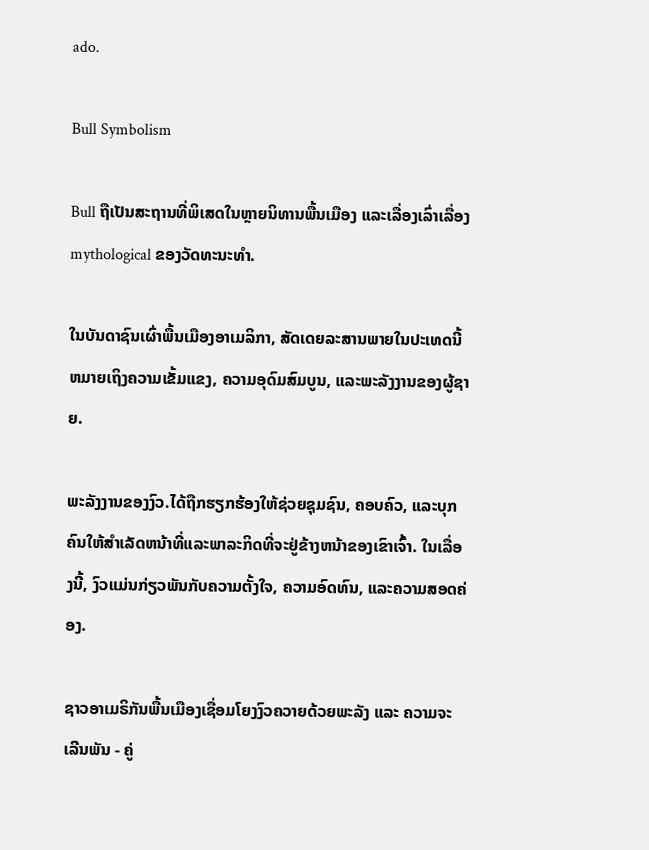ado.

Bull Symbolism

Bull ຖືເປັນສະຖານທີ່ພິເສດໃນຫຼາຍນິທານພື້ນເມືອງ ແລະເລື່ອງເລົ່າເລື່ອງ mythological ຂອງວັດທະນະທໍາ.

ໃນບັນດາຊົນເຜົ່າພື້ນເມືອງອາເມລິກາ, ສັດເດຍລະສານພາຍໃນປະເທດນີ້ຫມາຍເຖິງຄວາມເຂັ້ມແຂງ, ຄວາມອຸດົມສົມບູນ, ແລະພະລັງງານຂອງຜູ້ຊາຍ.

ພະລັງງານຂອງງົວ.ໄດ້ຖືກຮຽກຮ້ອງໃຫ້ຊ່ວຍຊຸມຊົນ, ຄອບຄົວ, ແລະບຸກຄົນໃຫ້ສໍາເລັດຫນ້າທີ່ແລະພາລະກິດທີ່ຈະຢູ່ຂ້າງຫນ້າຂອງເຂົາເຈົ້າ. ໃນເລື່ອງນີ້, ງົວແມ່ນກ່ຽວພັນກັບຄວາມຕັ້ງໃຈ, ຄວາມອົດທົນ, ແລະຄວາມສອດຄ່ອງ.

ຊາວອາເມຣິກັນພື້ນເມືອງເຊື່ອມໂຍງງົວຄວາຍດ້ວຍພະລັງ ແລະ ຄວາມຈະເລີນພັນ - ຄູ່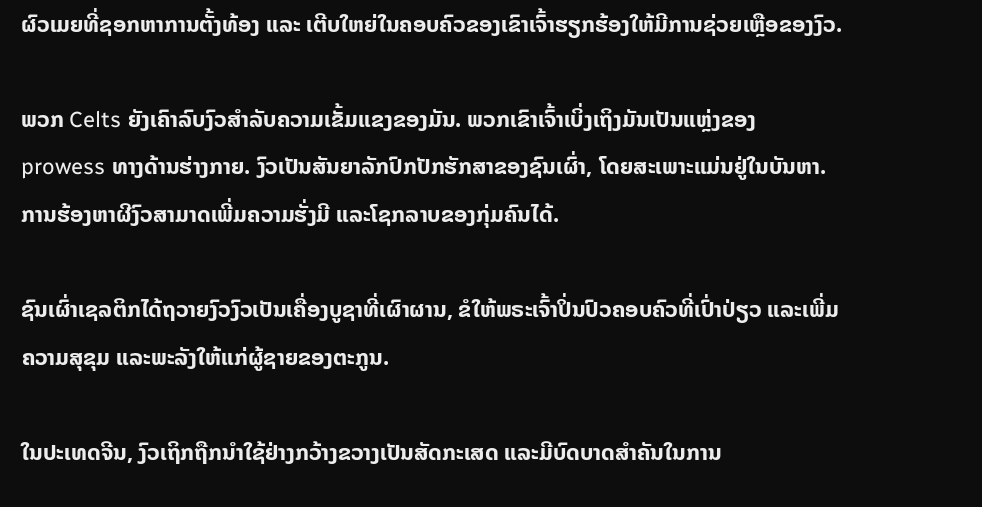ຜົວເມຍທີ່ຊອກຫາການຕັ້ງທ້ອງ ແລະ ເຕີບໃຫຍ່ໃນຄອບຄົວຂອງເຂົາເຈົ້າຮຽກຮ້ອງໃຫ້ມີການຊ່ວຍເຫຼືອຂອງງົວ.

ພວກ Celts ຍັງເຄົາລົບງົວສໍາລັບຄວາມເຂັ້ມແຂງຂອງມັນ. ພວກເຂົາເຈົ້າເບິ່ງເຖິງມັນເປັນແຫຼ່ງຂອງ prowess ທາງດ້ານຮ່າງກາຍ. ງົວເປັນສັນຍາລັກປົກປັກຮັກສາຂອງຊົນເຜົ່າ, ໂດຍສະເພາະແມ່ນຢູ່ໃນບັນຫາ. ການຮ້ອງຫາຜີງົວສາມາດເພີ່ມຄວາມຮັ່ງມີ ແລະໂຊກລາບຂອງກຸ່ມຄົນໄດ້.

ຊົນເຜົ່າເຊລຕິກໄດ້ຖວາຍງົວງົວເປັນເຄື່ອງບູຊາທີ່ເຜົາຜານ, ຂໍໃຫ້ພຣະເຈົ້າປິ່ນປົວຄອບຄົວທີ່ເປົ່າປ່ຽວ ແລະເພີ່ມຄວາມສຸຂຸມ ແລະພະລັງໃຫ້ແກ່ຜູ້ຊາຍຂອງຕະກູນ.

ໃນປະເທດຈີນ, ງົວເຖິກຖືກນຳໃຊ້ຢ່າງກວ້າງຂວາງເປັນສັດກະເສດ ແລະມີບົດບາດສຳຄັນໃນການ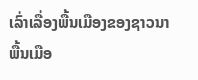ເລົ່າເລື່ອງພື້ນເມືອງຂອງຊາວນາພື້ນເມືອ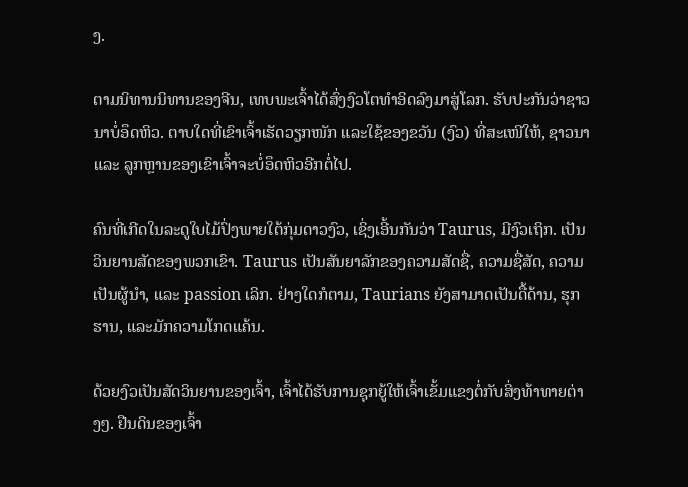ງ.

ຕາມນິທານນິທານຂອງຈີນ, ເທບພະເຈົ້າໄດ້ສົ່ງງົວໂຕທຳອິດລົງມາສູ່ໂລກ. ຮັບປະກັນວ່າຊາວນາບໍ່ອຶດຫິວ. ຕາບໃດທີ່ເຂົາເຈົ້າເຮັດວຽກໜັກ ແລະໃຊ້ຂອງຂວັນ (ງົວ) ທີ່ສະເໜີໃຫ້, ຊາວນາ ແລະ ລູກຫຼານຂອງເຂົາເຈົ້າຈະບໍ່ອຶດຫິວອີກຕໍ່ໄປ.

ຄົນທີ່ເກີດໃນລະດູໃບໄມ້ປົ່ງພາຍໃຕ້ກຸ່ມດາວງົວ, ເຊິ່ງເອີ້ນກັນວ່າ Taurus, ມີງົວເຖິກ. ເປັນວິນຍານສັດຂອງພວກເຂົາ. Taurus ເປັນສັນຍາລັກຂອງຄວາມສັດຊື່, ຄວາມຊື່ສັດ, ຄວາມເປັນຜູ້ນໍາ, ແລະ passion ເລິກ. ຢ່າງໃດກໍຕາມ, Taurians ຍັງສາມາດເປັນດື້ດ້ານ, ຮຸກຮານ, ແລະມັກຄວາມໂກດແຄ້ນ.

ດ້ວຍງົວເປັນສັດວິນຍານຂອງເຈົ້າ, ເຈົ້າໄດ້ຮັບການຊຸກຍູ້ໃຫ້ເຈົ້າເຂັ້ມແຂງຕໍ່ກັບສິ່ງທ້າທາຍຕ່າງໆ. ຢືນດິນຂອງເຈົ້າ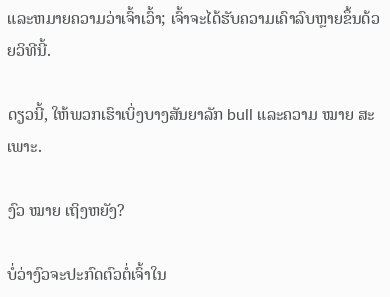ແລະຫມາຍຄວາມວ່າເຈົ້າເວົ້າ; ເຈົ້າຈະໄດ້ຮັບຄວາມເຄົາລົບຫຼາຍຂຶ້ນດ້ວຍວິທີນີ້.

ດຽວນີ້, ໃຫ້ພວກເຮົາເບິ່ງບາງສັນຍາລັກ bull ແລະຄວາມ ໝາຍ ສະເພາະ.

ງົວ ໝາຍ ເຖິງຫຍັງ?

ບໍ່ວ່າງົວຈະປະກົດຕົວຕໍ່ເຈົ້າໃນ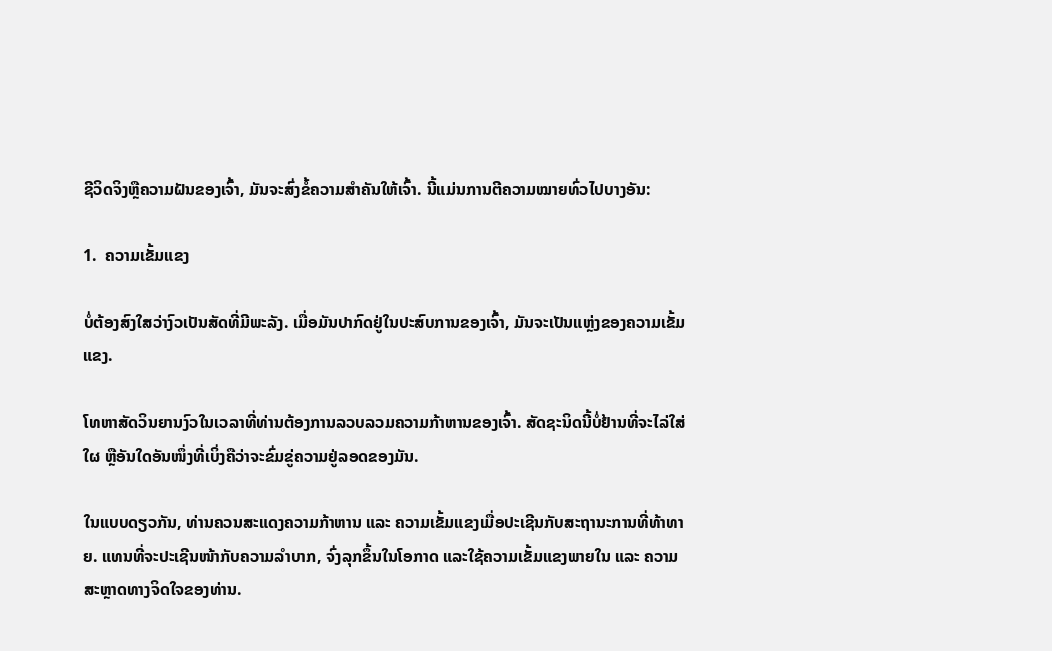ຊີວິດຈິງຫຼືຄວາມຝັນຂອງເຈົ້າ, ມັນຈະສົ່ງຂໍ້ຄວາມສຳຄັນໃຫ້ເຈົ້າ. ນີ້ແມ່ນການຕີຄວາມໝາຍທົ່ວໄປບາງອັນ:

1.  ຄວາມເຂັ້ມແຂງ

ບໍ່ຕ້ອງສົງໃສວ່າງົວເປັນສັດທີ່ມີພະລັງ. ເມື່ອມັນປາກົດຢູ່ໃນປະສົບການຂອງເຈົ້າ, ມັນຈະເປັນແຫຼ່ງຂອງຄວາມເຂັ້ມແຂງ.

ໂທຫາສັດວິນຍານງົວໃນເວລາທີ່ທ່ານຕ້ອງການລວບລວມຄວາມກ້າຫານຂອງເຈົ້າ. ສັດຊະນິດນີ້ບໍ່ຢ້ານທີ່ຈະໄລ່ໃສ່ໃຜ ຫຼືອັນໃດອັນໜຶ່ງທີ່ເບິ່ງຄືວ່າຈະຂົ່ມຂູ່ຄວາມຢູ່ລອດຂອງມັນ.

ໃນແບບດຽວກັນ, ທ່ານຄວນສະແດງຄວາມກ້າຫານ ແລະ ຄວາມເຂັ້ມແຂງເມື່ອປະເຊີນກັບສະຖານະການທີ່ທ້າທາຍ. ແທນທີ່ຈະປະເຊີນໜ້າກັບຄວາມລຳບາກ, ຈົ່ງລຸກຂຶ້ນໃນໂອກາດ ແລະໃຊ້ຄວາມເຂັ້ມແຂງພາຍໃນ ແລະ ຄວາມສະຫຼາດທາງຈິດໃຈຂອງທ່ານ.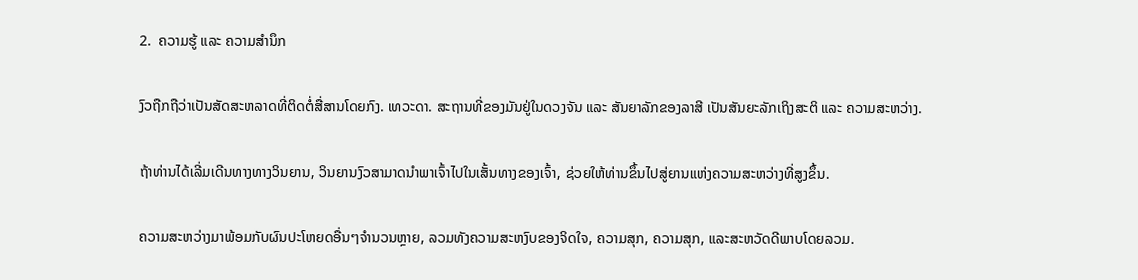2.  ຄວາມຮູ້ ແລະ ຄວາມສຳນຶກ

ງົວຖືກຖືວ່າເປັນສັດສະຫລາດທີ່ຕິດຕໍ່ສື່ສານໂດຍກົງ. ເທວະດາ. ສະຖານທີ່ຂອງມັນຢູ່ໃນດວງຈັນ ແລະ ສັນຍາລັກຂອງລາສີ ເປັນສັນຍະລັກເຖິງສະຕິ ແລະ ຄວາມສະຫວ່າງ.

ຖ້າທ່ານໄດ້ເລີ່ມເດີນທາງທາງວິນຍານ, ວິນຍານງົວສາມາດນໍາພາເຈົ້າໄປໃນເສັ້ນທາງຂອງເຈົ້າ, ຊ່ວຍໃຫ້ທ່ານຂຶ້ນໄປສູ່ຍານແຫ່ງຄວາມສະຫວ່າງທີ່ສູງຂຶ້ນ.

ຄວາມສະຫວ່າງມາພ້ອມກັບຜົນປະໂຫຍດອື່ນໆຈໍານວນຫຼາຍ, ລວມທັງຄວາມສະຫງົບຂອງຈິດໃຈ, ຄວາມສຸກ, ຄວາມສຸກ, ແລະສະຫວັດດີພາບໂດຍລວມ.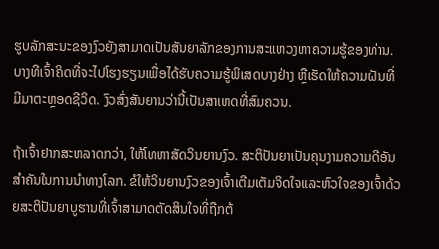ຮູບລັກສະນະຂອງງົວຍັງສາມາດເປັນສັນຍາລັກຂອງການສະແຫວງຫາຄວາມຮູ້ຂອງທ່ານ. ບາງທີເຈົ້າຄິດທີ່ຈະໄປໂຮງຮຽນເພື່ອໄດ້ຮັບຄວາມຮູ້ພິເສດບາງຢ່າງ ຫຼືເຮັດໃຫ້ຄວາມຝັນທີ່ມີມາຕະຫຼອດຊີວິດ. ງົວສົ່ງສັນຍານວ່ານີ້ເປັນສາເຫດທີ່ສົມຄວນ.

ຖ້າເຈົ້າຢາກສະຫລາດກວ່າ, ໃຫ້ໂທຫາສັດວິນຍານງົວ. ສະຕິປັນຍາເປັນຄຸນງາມຄວາມດີອັນສຳຄັນໃນການນຳທາງໂລກ. ຂໍໃຫ້ວິນຍານງົວຂອງເຈົ້າເຕີມເຕັມຈິດໃຈແລະຫົວໃຈຂອງເຈົ້າດ້ວຍສະຕິປັນຍາບູຮານທີ່ເຈົ້າສາມາດຕັດສິນໃຈທີ່ຖືກຕ້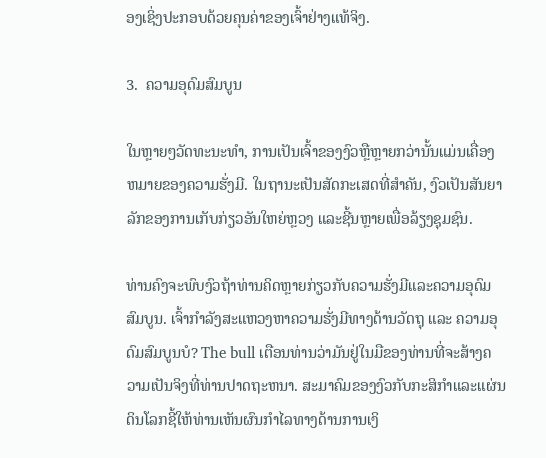ອງເຊິ່ງປະກອບດ້ວຍຄຸນຄ່າຂອງເຈົ້າຢ່າງແທ້ຈິງ.

3.  ຄວາມອຸດົມສົມບູນ

ໃນຫຼາຍໆວັດທະນະທໍາ, ການເປັນເຈົ້າຂອງງົວຫຼືຫຼາຍກວ່ານັ້ນແມ່ນເຄື່ອງຫມາຍຂອງຄວາມຮັ່ງມີ. ໃນຖານະເປັນສັດກະເສດທີ່ສໍາຄັນ, ງົວເປັນສັນຍາລັກຂອງການເກັບກ່ຽວອັນໃຫຍ່ຫຼວງ ແລະຊີ້ນຫຼາຍເພື່ອລ້ຽງຊຸມຊົນ.

ທ່ານຄົງຈະພົບງົວຖ້າທ່ານຄິດຫຼາຍກ່ຽວກັບຄວາມຮັ່ງມີແລະຄວາມອຸດົມສົມບູນ. ເຈົ້າກຳລັງສະແຫວງຫາຄວາມຮັ່ງມີທາງດ້ານວັດຖຸ ແລະ ຄວາມອຸດົມສົມບູນບໍ? The bull ເຕືອນທ່ານວ່າມັນຢູ່ໃນມືຂອງທ່ານທີ່ຈະສ້າງຄວາມເປັນຈິງທີ່ທ່ານປາດຖະຫນາ. ສະມາຄົມຂອງງົວກັບກະສິກໍາແລະແຜ່ນດິນໂລກຊີ້ໃຫ້ທ່ານເຫັນຜົນກໍາໄລທາງດ້ານການເງິ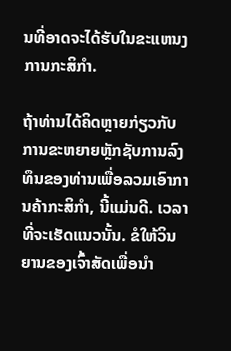ນທີ່ອາດຈະໄດ້ຮັບໃນຂະແຫນງການກະສິກໍາ.

ຖ້າທ່ານໄດ້ຄິດຫຼາຍກ່ຽວກັບການຂະຫຍາຍຫຼັກຊັບການລົງທຶນຂອງທ່ານເພື່ອລວມເອົາການຄ້າກະສິກໍາ, ນີ້ແມ່ນດີ. ເວລາທີ່ຈະເຮັດແນວນັ້ນ. ຂໍໃຫ້ວິນຍານຂອງເຈົ້າສັດເພື່ອນໍາ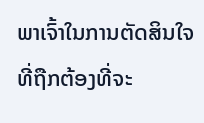ພາເຈົ້າໃນການຕັດສິນໃຈທີ່ຖືກຕ້ອງທີ່ຈະ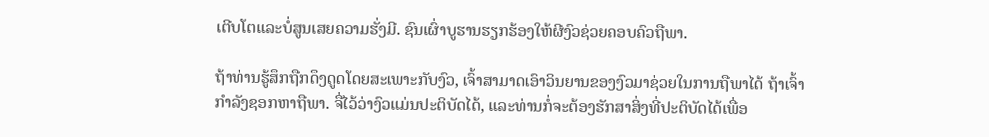ເຕີບໂຕແລະບໍ່ສູນເສຍຄວາມຮັ່ງມີ. ຊົນເຜົ່າບູຮານຮຽກຮ້ອງໃຫ້ຜີງົວຊ່ວຍຄອບຄົວຖືພາ.

ຖ້າທ່ານຮູ້ສຶກຖືກດຶງດູດໂດຍສະເພາະກັບງົວ, ເຈົ້າສາມາດເອົາວິນຍານຂອງງົວມາຊ່ວຍໃນການຖືພາໄດ້ ຖ້າເຈົ້າກໍາລັງຊອກຫາຖືພາ. ຈື່ໄວ້ວ່າງົວແມ່ນປະຕິບັດໄດ້, ແລະທ່ານກໍ່ຈະຕ້ອງຮັກສາສິ່ງທີ່ປະຕິບັດໄດ້ເພື່ອ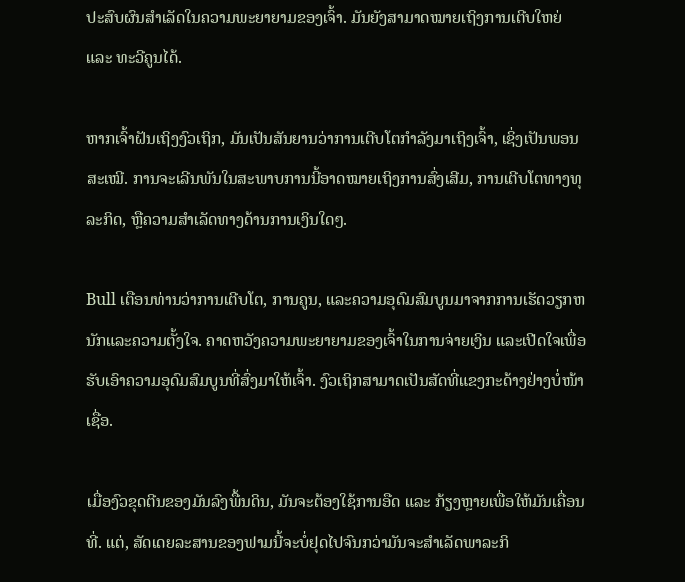ປະສົບຜົນສໍາເລັດໃນຄວາມພະຍາຍາມຂອງເຈົ້າ. ມັນຍັງສາມາດໝາຍເຖິງການເຕີບໃຫຍ່ ແລະ ທະວີຄູນໄດ້.

ຫາກເຈົ້າຝັນເຖິງງົວເຖິກ, ມັນເປັນສັນຍານວ່າການເຕີບໂຕກຳລັງມາເຖິງເຈົ້າ, ເຊິ່ງເປັນພອນສະເໝີ. ການຈະເລີນພັນໃນສະພາບການນີ້ອາດໝາຍເຖິງການສົ່ງເສີມ, ການເຕີບໂຕທາງທຸລະກິດ, ຫຼືຄວາມສໍາເລັດທາງດ້ານການເງິນໃດໆ.

Bull ເຕືອນທ່ານວ່າການເຕີບໂຕ, ການຄູນ, ແລະຄວາມອຸດົມສົມບູນມາຈາກການເຮັດວຽກຫນັກແລະຄວາມຕັ້ງໃຈ. ຄາດຫວັງຄວາມພະຍາຍາມຂອງເຈົ້າໃນການຈ່າຍເງິນ ແລະເປີດໃຈເພື່ອຮັບເອົາຄວາມອຸດົມສົມບູນທີ່ສົ່ງມາໃຫ້ເຈົ້າ. ງົວເຖິກສາມາດເປັນສັດທີ່ແຂງກະດ້າງຢ່າງບໍ່ໜ້າເຊື່ອ.

ເມື່ອງົວຂຸດຕີນຂອງມັນລົງພື້ນດິນ, ມັນຈະຕ້ອງໃຊ້ການອືດ ແລະ ກ້ຽງຫຼາຍເພື່ອໃຫ້ມັນເຄື່ອນທີ່. ແຕ່, ສັດເດຍລະສານຂອງຟາມນີ້ຈະບໍ່ຢຸດໄປຈົນກວ່າມັນຈະສໍາເລັດພາລະກິ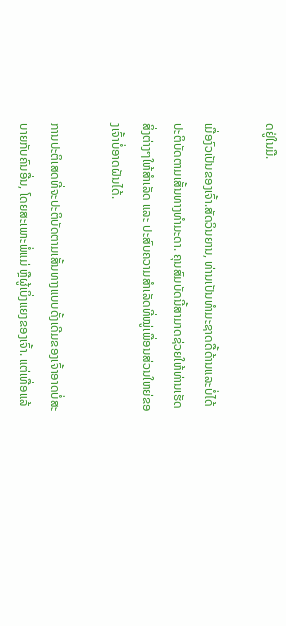ດຢູ່ໃນມື.

ເມື່ອງົວເປັນຂອງເຈົ້າ.ສັດວິນຍານ, ທ່ານເປັນທໍາມະຊາດດື້ດ້ານແລະບໍ່ໄດ້ປະຕິບັດຕາມເສັ້ນທາງທໍາມະດາ. ຄຸນສົມບັດນີ້ສາມາດຊ່ວຍໃຫ້ທ່ານເຮັດສິ່ງຕ່າງໆໃຫ້ສຳເລັດ ແລະ ປະສົບຄວາມສຳເລັດທີ່ໝູ່ເພື່ອນສ່ວນໃຫຍ່ຂອງເຈົ້າບໍ່ອາດຝັນໄດ້.

ການປະຕິເສດທີ່ຈະປະຕິບັດຕາມເສັ້ນທາງແບບດັ້ງເດີມຂອງເຈົ້າອາດບໍ່ສະບາຍກັບຄົນອື່ນ, ໂດຍສະເພາະພໍ່ແມ່ ຫຼືຜູ້ເບິ່ງແຍງຂອງເຈົ້າ. ແຕ່ເທື່ອແລ້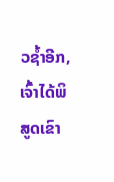ວຊໍ້າອີກ, ເຈົ້າໄດ້ພິສູດເຂົາ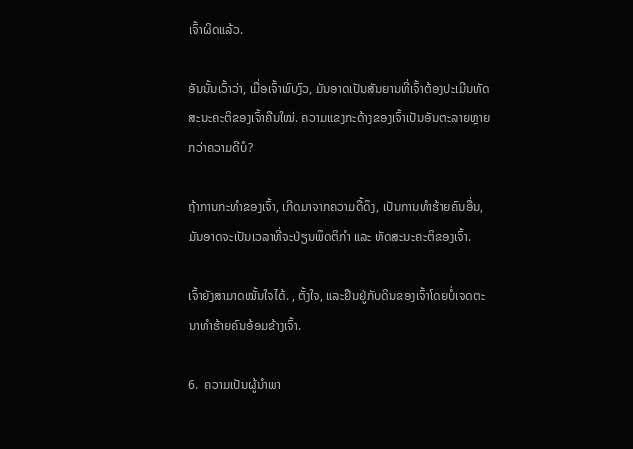ເຈົ້າຜິດແລ້ວ.

ອັນນັ້ນເວົ້າວ່າ, ເມື່ອເຈົ້າພົບງົວ, ມັນອາດເປັນສັນຍານທີ່ເຈົ້າຕ້ອງປະເມີນທັດສະນະຄະຕິຂອງເຈົ້າຄືນໃໝ່. ຄວາມແຂງກະດ້າງຂອງເຈົ້າເປັນອັນຕະລາຍຫຼາຍກວ່າຄວາມດີບໍ?

ຖ້າການກະທຳຂອງເຈົ້າ, ເກີດມາຈາກຄວາມດື້ດຶງ, ເປັນການທຳຮ້າຍຄົນອື່ນ, ມັນອາດຈະເປັນເວລາທີ່ຈະປ່ຽນພຶດຕິກຳ ແລະ ທັດສະນະຄະຕິຂອງເຈົ້າ.

ເຈົ້າຍັງສາມາດໝັ້ນໃຈໄດ້. , ຕັ້ງໃຈ, ແລະຢືນຢູ່ກັບດິນຂອງເຈົ້າໂດຍບໍ່ເຈດຕະນາທໍາຮ້າຍຄົນອ້ອມຂ້າງເຈົ້າ.

6.  ຄວາມເປັນຜູ້ນໍາພາ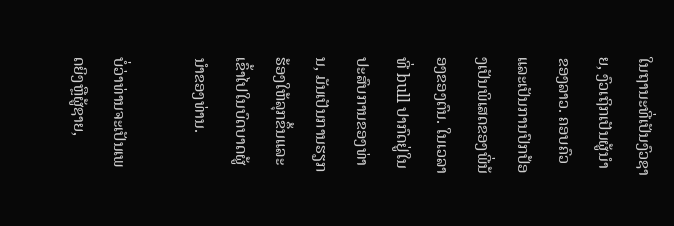ໃນຖານະທີ່ເປັນງົວຊາຍ, ງົວເຖິກເປັນຜູ້ນໍາຂອງລາວ. ຄອບຄົວແລະເປັນການປົກປ້ອງເປັນພິເສດຂອງພີ່ນ້ອງຂອງຕົນ. ໃນເວລາທີ່ bull ປາກົດຢູ່ໃນປະສົບການຂອງທ່ານ, ມັນເປັນການຮຽກຮ້ອງໃຫ້ລຸກຂຶ້ນແລະເຂົ້າໄປໃນບົດບາດຜູ້ນໍາຂອງທ່ານ.

ບໍ່ວ່າທ່ານຈະເປັນເພດຍິງຫຼືຜູ້ຊາຍ,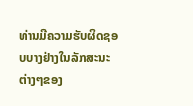ທ່ານມີຄວາມຮັບຜິດຊອບບາງຢ່າງໃນລັກສະນະຕ່າງໆຂອງ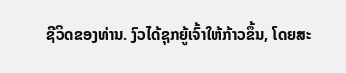ຊີວິດຂອງທ່ານ. ງົວໄດ້ຊຸກຍູ້ເຈົ້າໃຫ້ກ້າວຂຶ້ນ, ໂດຍສະ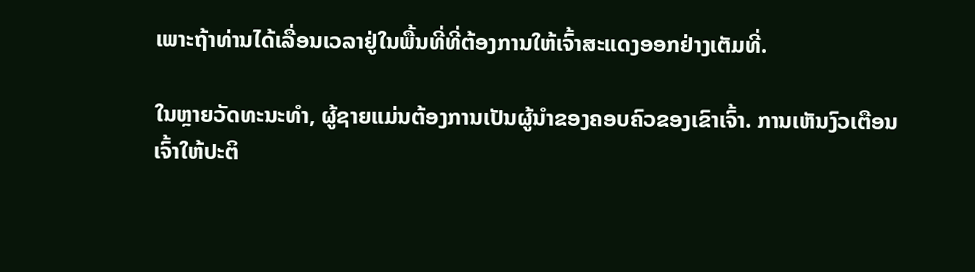ເພາະຖ້າທ່ານໄດ້ເລື່ອນເວລາຢູ່ໃນພື້ນທີ່ທີ່ຕ້ອງການໃຫ້ເຈົ້າສະແດງອອກຢ່າງເຕັມທີ່.

ໃນຫຼາຍວັດທະນະທໍາ, ຜູ້ຊາຍແມ່ນຕ້ອງການເປັນຜູ້ນໍາຂອງຄອບຄົວຂອງເຂົາເຈົ້າ. ການເຫັນງົວເຕືອນເຈົ້າໃຫ້ປະຕິ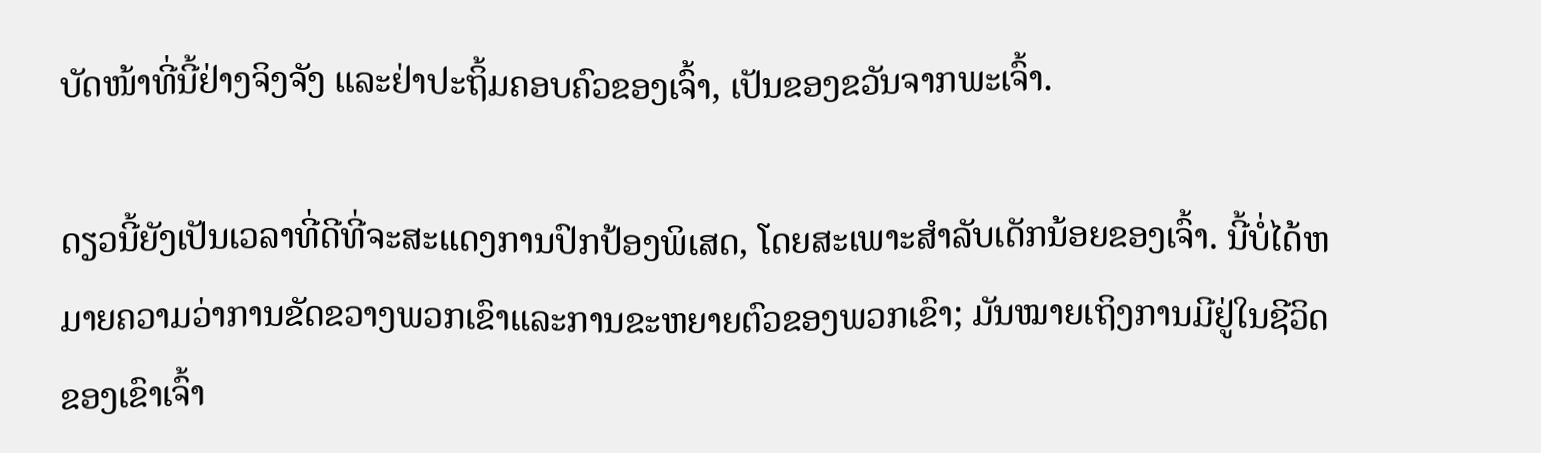ບັດໜ້າທີ່ນີ້ຢ່າງຈິງຈັງ ແລະຢ່າປະຖິ້ມຄອບຄົວຂອງເຈົ້າ, ເປັນຂອງຂວັນຈາກພະເຈົ້າ.

ດຽວນີ້ຍັງເປັນເວລາທີ່ດີທີ່ຈະສະແດງການປົກປ້ອງພິເສດ, ໂດຍສະເພາະສໍາລັບເດັກນ້ອຍຂອງເຈົ້າ. ນີ້ບໍ່ໄດ້ຫມາຍຄວາມວ່າການຂັດຂວາງພວກເຂົາແລະການຂະຫຍາຍຕົວຂອງພວກເຂົາ; ມັນໝາຍເຖິງການມີຢູ່ໃນຊີວິດຂອງເຂົາເຈົ້າ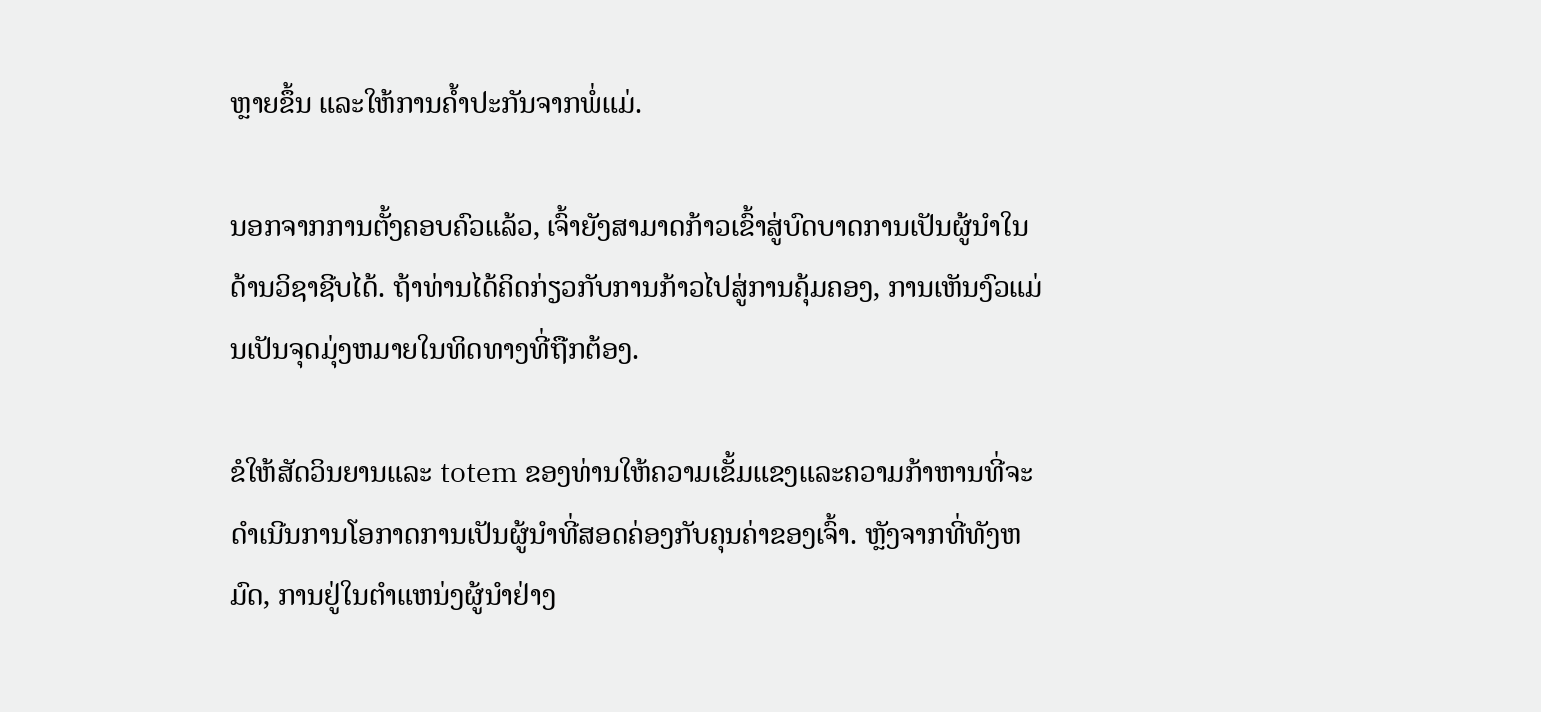ຫຼາຍຂຶ້ນ ແລະໃຫ້ການຄໍ້າປະກັນຈາກພໍ່ແມ່.

ນອກຈາກການຕັ້ງຄອບຄົວແລ້ວ, ເຈົ້າຍັງສາມາດກ້າວເຂົ້າສູ່ບົດບາດການເປັນຜູ້ນໍາໃນດ້ານວິຊາຊີບໄດ້. ຖ້າທ່ານໄດ້ຄິດກ່ຽວກັບການກ້າວໄປສູ່ການຄຸ້ມຄອງ, ການເຫັນງົວແມ່ນເປັນຈຸດມຸ່ງຫມາຍໃນທິດທາງທີ່ຖືກຕ້ອງ.

ຂໍໃຫ້ສັດວິນຍານແລະ totem ຂອງທ່ານໃຫ້ຄວາມເຂັ້ມແຂງແລະຄວາມກ້າຫານທີ່ຈະດໍາເນີນການໂອກາດການເປັນຜູ້ນໍາທີ່ສອດຄ່ອງກັບຄຸນຄ່າຂອງເຈົ້າ. ຫຼັງຈາກທີ່ທັງຫມົດ, ການຢູ່ໃນຕໍາແຫນ່ງຜູ້ນໍາຢ່າງ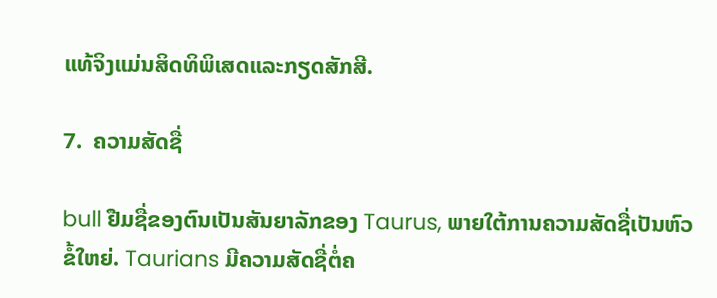ແທ້ຈິງແມ່ນສິດທິພິເສດແລະກຽດສັກສີ.

7.  ຄວາມສັດຊື່

bull ຢືມຊື່ຂອງຕົນເປັນສັນຍາລັກຂອງ Taurus, ພາຍໃຕ້ການຄວາມສັດຊື່ເປັນຫົວຂໍ້ໃຫຍ່. Taurians ມີຄວາມສັດຊື່ຕໍ່ຄ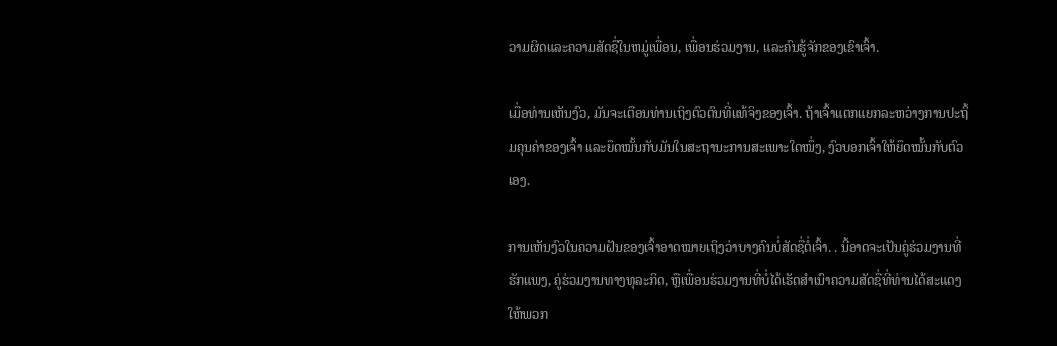ວາມຜິດແລະຄວາມສັດຊື່ໃນຫມູ່ເພື່ອນ, ເພື່ອນຮ່ວມງານ, ແລະຄົນຮູ້ຈັກຂອງເຂົາເຈົ້າ.

ເມື່ອທ່ານເຫັນງົວ, ມັນຈະເຕືອນທ່ານເຖິງຕົວຕົນທີ່ແທ້ຈິງຂອງເຈົ້າ. ຖ້າເຈົ້າແຕກແຍກລະຫວ່າງການປະຖິ້ມຄຸນຄ່າຂອງເຈົ້າ ແລະຍຶດໝັ້ນກັບມັນໃນສະຖານະການສະເພາະໃດໜຶ່ງ, ງົວບອກເຈົ້າໃຫ້ຍຶດໝັ້ນກັບຕົວເອງ.

ການເຫັນງົວໃນຄວາມຝັນຂອງເຈົ້າອາດໝາຍເຖິງວ່າບາງຄົນບໍ່ສັດຊື່ຕໍ່ເຈົ້າ. . ນີ້ອາດຈະເປັນຄູ່ຮ່ວມງານທີ່ຮັກແພງ, ຄູ່ຮ່ວມງານທາງທຸລະກິດ, ຫຼືເພື່ອນຮ່ວມງານທີ່ບໍ່ໄດ້ເຮັດສໍາເນົາຄວາມສັດຊື່ທີ່ທ່ານໄດ້ສະແດງໃຫ້ພວກ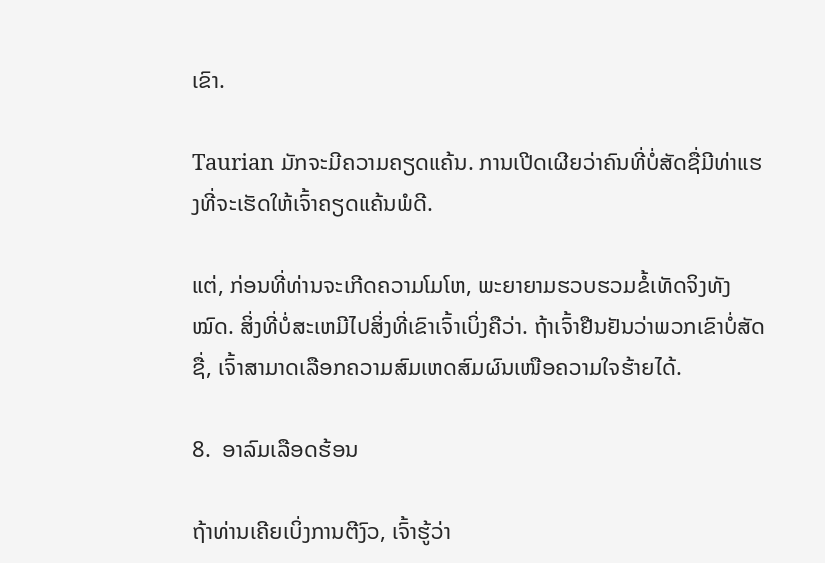ເຂົາ.

Taurian ມັກຈະມີຄວາມຄຽດແຄ້ນ. ການເປີດເຜີຍວ່າຄົນທີ່ບໍ່ສັດຊື່ມີທ່າແຮງທີ່ຈະເຮັດໃຫ້ເຈົ້າຄຽດແຄ້ນພໍດີ.

ແຕ່, ກ່ອນທີ່ທ່ານຈະເກີດຄວາມໂມໂຫ, ພະຍາຍາມຮວບຮວມຂໍ້ເທັດຈິງທັງໝົດ. ສິ່ງທີ່ບໍ່ສະເຫມີໄປສິ່ງທີ່ເຂົາເຈົ້າເບິ່ງຄືວ່າ. ຖ້າເຈົ້າຢືນຢັນວ່າພວກເຂົາບໍ່ສັດຊື່, ເຈົ້າສາມາດເລືອກຄວາມສົມເຫດສົມຜົນເໜືອຄວາມໃຈຮ້າຍໄດ້.

8.  ອາລົມເລືອດຮ້ອນ

ຖ້າທ່ານເຄີຍເບິ່ງການຕີງົວ, ເຈົ້າຮູ້ວ່າ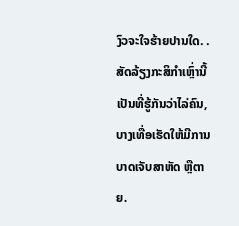ງົວຈະໃຈຮ້າຍປານໃດ. . ສັດລ້ຽງກະສິກຳເຫຼົ່ານີ້ເປັນທີ່ຮູ້ກັນວ່າໄລ່ຄົນ, ບາງເທື່ອເຮັດໃຫ້ມີການບາດເຈັບສາຫັດ ຫຼືຕາຍ.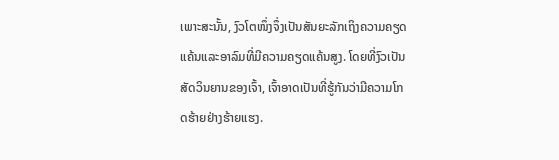ເພາະສະນັ້ນ, ງົວໂຕໜຶ່ງຈຶ່ງເປັນສັນຍະລັກເຖິງຄວາມຄຽດແຄ້ນແລະອາລົມທີ່ມີຄວາມຄຽດແຄ້ນສູງ. ໂດຍທີ່ງົວເປັນສັດວິນຍານຂອງເຈົ້າ, ເຈົ້າອາດເປັນທີ່ຮູ້ກັນວ່າມີຄວາມໂກດຮ້າຍຢ່າງຮ້າຍແຮງ.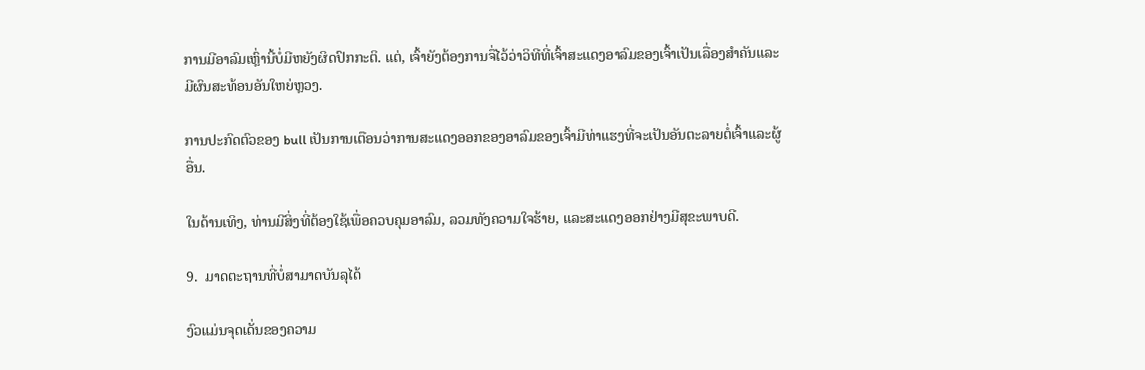ການມີອາລົມເຫຼົ່ານີ້ບໍ່ມີຫຍັງຜິດປົກກະຕິ. ແຕ່, ເຈົ້າຍັງຕ້ອງການຈື່ໄວ້ວ່າວິທີທີ່ເຈົ້າສະແດງອາລົມຂອງເຈົ້າເປັນເລື່ອງສຳຄັນແລະມີຜົນສະທ້ອນອັນໃຫຍ່ຫຼວງ.

ການປະກົດຕົວຂອງ bull ເປັນການເຕືອນວ່າການສະແດງອອກຂອງອາລົມຂອງເຈົ້າມີທ່າແຮງທີ່ຈະເປັນອັນຕະລາຍຕໍ່ເຈົ້າແລະຜູ້ອື່ນ.

ໃນດ້ານເທິງ, ທ່ານມີສິ່ງທີ່ຕ້ອງໃຊ້ເພື່ອຄວບຄຸມອາລົມ, ລວມທັງຄວາມໃຈຮ້າຍ, ແລະສະແດງອອກຢ່າງມີສຸຂະພາບດີ.

9.  ມາດຕະຖານທີ່ບໍ່ສາມາດບັນລຸໄດ້

ງົວແມ່ນຈຸດເດັ່ນຂອງຄວາມ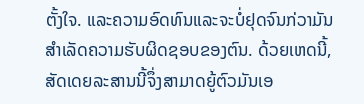ຕັ້ງໃຈ. ແລະຄວາມອົດທົນແລະຈະບໍ່ຢຸດຈົນກ່ວາມັນສໍາເລັດຄວາມຮັບຜິດຊອບຂອງຕົນ. ດ້ວຍເຫດນີ້, ສັດເດຍລະສານນີ້ຈຶ່ງສາມາດຍູ້ຕົວມັນເອ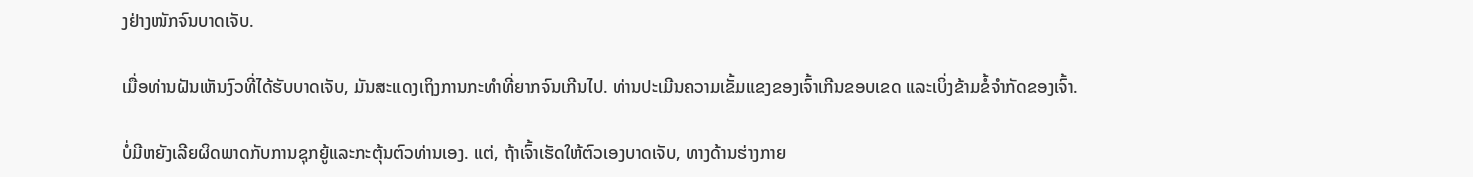ງຢ່າງໜັກຈົນບາດເຈັບ.

ເມື່ອທ່ານຝັນເຫັນງົວທີ່ໄດ້ຮັບບາດເຈັບ, ມັນສະແດງເຖິງການກະທຳທີ່ຍາກຈົນເກີນໄປ. ທ່ານປະເມີນຄວາມເຂັ້ມແຂງຂອງເຈົ້າເກີນຂອບເຂດ ແລະເບິ່ງຂ້າມຂໍ້ຈຳກັດຂອງເຈົ້າ.

ບໍ່ມີຫຍັງເລີຍຜິດພາດກັບການຊຸກຍູ້ແລະກະຕຸ້ນຕົວທ່ານເອງ. ແຕ່, ຖ້າເຈົ້າເຮັດໃຫ້ຕົວເອງບາດເຈັບ, ທາງດ້ານຮ່າງກາຍ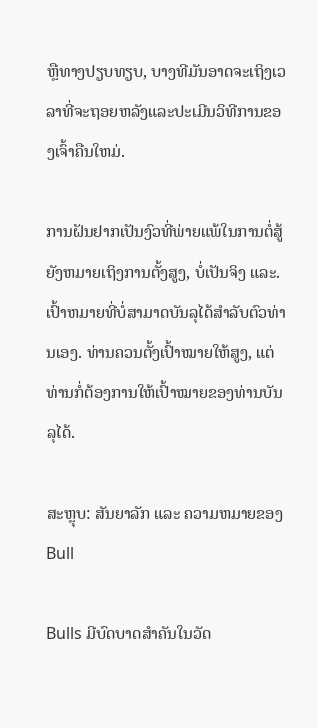ຫຼືທາງປຽບທຽບ, ບາງທີມັນອາດຈະເຖິງເວລາທີ່ຈະຖອຍຫລັງແລະປະເມີນວິທີການຂອງເຈົ້າຄືນໃຫມ່.

ການຝັນຢາກເປັນງົວທີ່ພ່າຍແພ້ໃນການຕໍ່ສູ້ຍັງຫມາຍເຖິງການຕັ້ງສູງ, ບໍ່ເປັນຈິງ ແລະ. ເປົ້າຫມາຍທີ່ບໍ່ສາມາດບັນລຸໄດ້ສໍາລັບຕົວທ່ານເອງ. ທ່ານຄວນຕັ້ງເປົ້າໝາຍໃຫ້ສູງ, ແຕ່ທ່ານກໍ່ຕ້ອງການໃຫ້ເປົ້າໝາຍຂອງທ່ານບັນລຸໄດ້.

ສະຫຼຸບ: ສັນຍາລັກ ແລະ ຄວາມຫມາຍຂອງ Bull

Bulls ມີບົດບາດສໍາຄັນໃນວັດ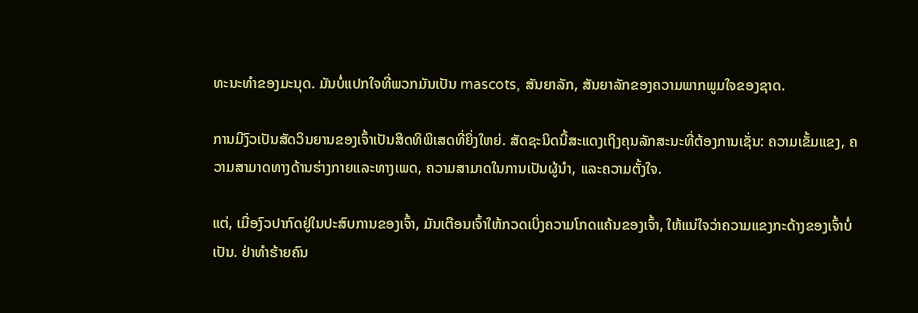ທະນະທໍາຂອງມະນຸດ. ມັນບໍ່ແປກໃຈທີ່ພວກມັນເປັນ mascots, ສັນຍາລັກ, ສັນຍາລັກຂອງຄວາມພາກພູມໃຈຂອງຊາດ.

ການມີງົວເປັນສັດວິນຍານຂອງເຈົ້າເປັນສິດທິພິເສດທີ່ຍິ່ງໃຫຍ່. ສັດຊະນິດນີ້ສະແດງເຖິງຄຸນລັກສະນະທີ່ຕ້ອງການເຊັ່ນ: ຄວາມເຂັ້ມແຂງ, ຄວາມສາມາດທາງດ້ານຮ່າງກາຍແລະທາງເພດ, ຄວາມສາມາດໃນການເປັນຜູ້ນໍາ, ແລະຄວາມຕັ້ງໃຈ.

ແຕ່, ເມື່ອງົວປາກົດຢູ່ໃນປະສົບການຂອງເຈົ້າ, ມັນເຕືອນເຈົ້າໃຫ້ກວດເບິ່ງຄວາມໂກດແຄ້ນຂອງເຈົ້າ, ໃຫ້ແນ່ໃຈວ່າຄວາມແຂງກະດ້າງຂອງເຈົ້າບໍ່ເປັນ. ຢ່າທຳຮ້າຍຄົນ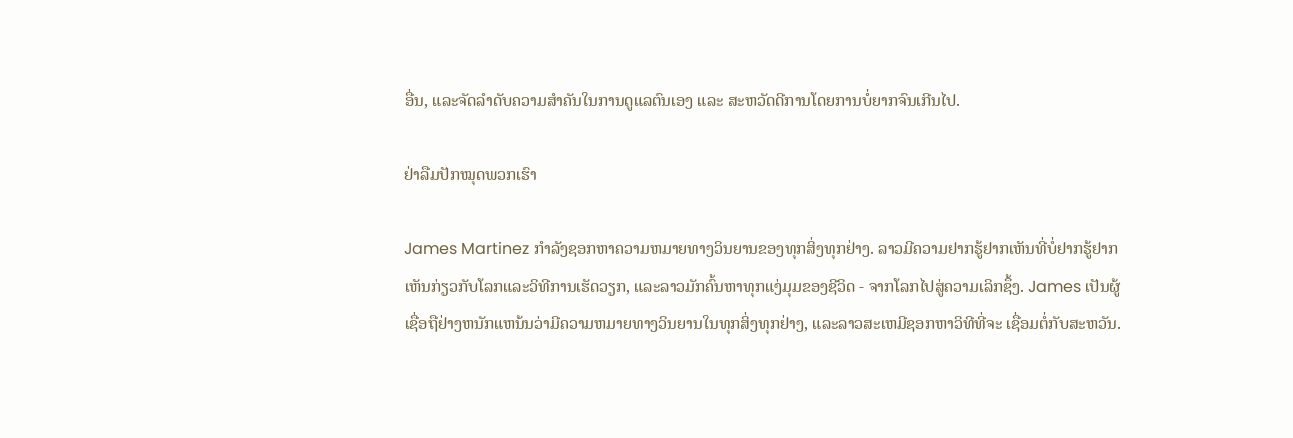ອື່ນ, ແລະຈັດລຳດັບຄວາມສຳຄັນໃນການດູແລຕົນເອງ ແລະ ສະຫວັດດີການໂດຍການບໍ່ຍາກຈົນເກີນໄປ.

ຢ່າລືມປັກໝຸດພວກເຮົາ

James Martinez ກໍາລັງຊອກຫາຄວາມຫມາຍທາງວິນຍານຂອງທຸກສິ່ງທຸກຢ່າງ. ລາວມີຄວາມຢາກຮູ້ຢາກເຫັນທີ່ບໍ່ຢາກຮູ້ຢາກເຫັນກ່ຽວກັບໂລກແລະວິທີການເຮັດວຽກ, ແລະລາວມັກຄົ້ນຫາທຸກແງ່ມຸມຂອງຊີວິດ - ຈາກໂລກໄປສູ່ຄວາມເລິກຊຶ້ງ. James ເປັນຜູ້ເຊື່ອຖືຢ່າງຫນັກແຫນ້ນວ່າມີຄວາມຫມາຍທາງວິນຍານໃນທຸກສິ່ງທຸກຢ່າງ, ແລະລາວສະເຫມີຊອກຫາວິທີທີ່ຈະ ເຊື່ອມຕໍ່ກັບສະຫວັນ.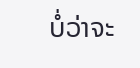ບໍ່ວ່າຈະ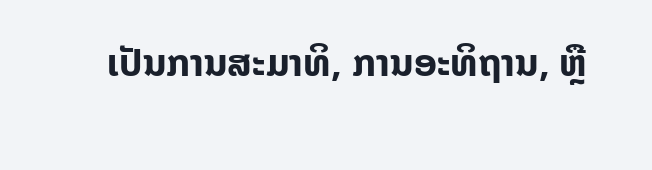ເປັນການສະມາທິ, ການອະທິຖານ, ຫຼື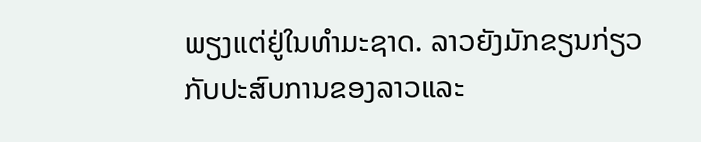ພຽງແຕ່ຢູ່ໃນທໍາມະຊາດ. ລາວຍັງມັກຂຽນກ່ຽວກັບປະສົບການຂອງລາວແລະ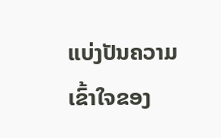ແບ່ງປັນຄວາມເຂົ້າໃຈຂອງ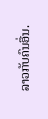ລາວກັບຄົນອື່ນ.